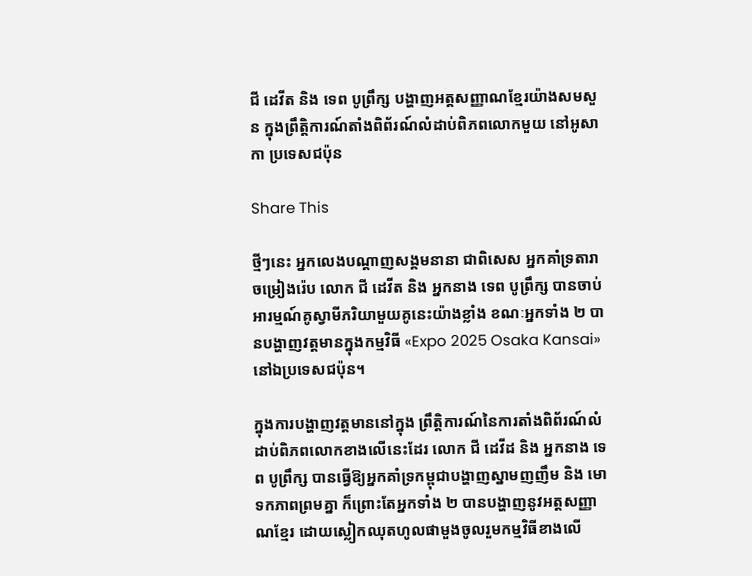ជី ដេវីត និង ទេព បូព្រឹក្ស បង្ហាញអត្តសញ្ញាណខ្មែរយ៉ាងសមសួន ក្នុងព្រឹត្តិការណ៍តាំងពិព័រណ៍លំដាប់ពិភពលោកមួយ នៅអូសាកា ប្រទេសជប៉ុន

Share This

ថ្មីៗនេះ អ្នកលេងបណ្តាញសង្គមនានា ជាពិសេស អ្នកគាំទ្រតារាចម្រៀងរ៉េប លោក ជី ដេវីត និង អ្នកនាង ទេព បូព្រឹក្ស បានចាប់អារម្មណ៍គូស្វាមីភរិយាមួយគូនេះយ៉ាងខ្លាំង ខណៈអ្នកទាំង ២ បានបង្ហាញវត្តមានក្នុងកម្មវិធី «Expo 2025 Osaka Kansai» នៅឯប្រទេសជប៉ុន។

ក្នុងការបង្ហាញវត្តមាននៅក្នុង ព្រឹត្តិការណ៍នៃការតាំងពិព័រណ៍លំដាប់ពិភពលោកខាងលើនេះដែរ លោក ជី ដេវីដ និង អ្នកនាង ទេព បូព្រឹក្ស បានធ្វើឱ្យអ្នកគាំទ្រកម្ពុជាបង្ហាញស្នាមញញឹម និង មោទកភាពព្រមគ្នា ក៏ព្រោះតែអ្នកទាំង ២ បានបង្ហាញនូវអត្តសញ្ញាណខ្មែរ ដោយស្លៀកឈុតហូលផាមួងចូលរួមកម្មវិធីខាងលើ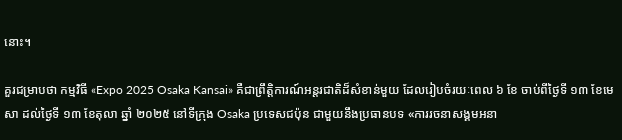នោះ។

គួរជម្រាបថា កម្មវិធី «Expo 2025 Osaka Kansai» គឺជាព្រឹត្តិការណ៍អន្តរជាតិដ៏សំខាន់មួយ ដែលរៀបចំរយៈពេល ៦ ខែ ចាប់ពីថ្ងៃទី ១៣ ខែមេសា ដល់ថ្ងៃទី ១៣ ខែតុលា ឆ្នាំ ២០២៥ នៅទីក្រុង Osaka ប្រទេសជប៉ុន ជាមួយនឹងប្រធានបទ «ការរចនាសង្គមអនា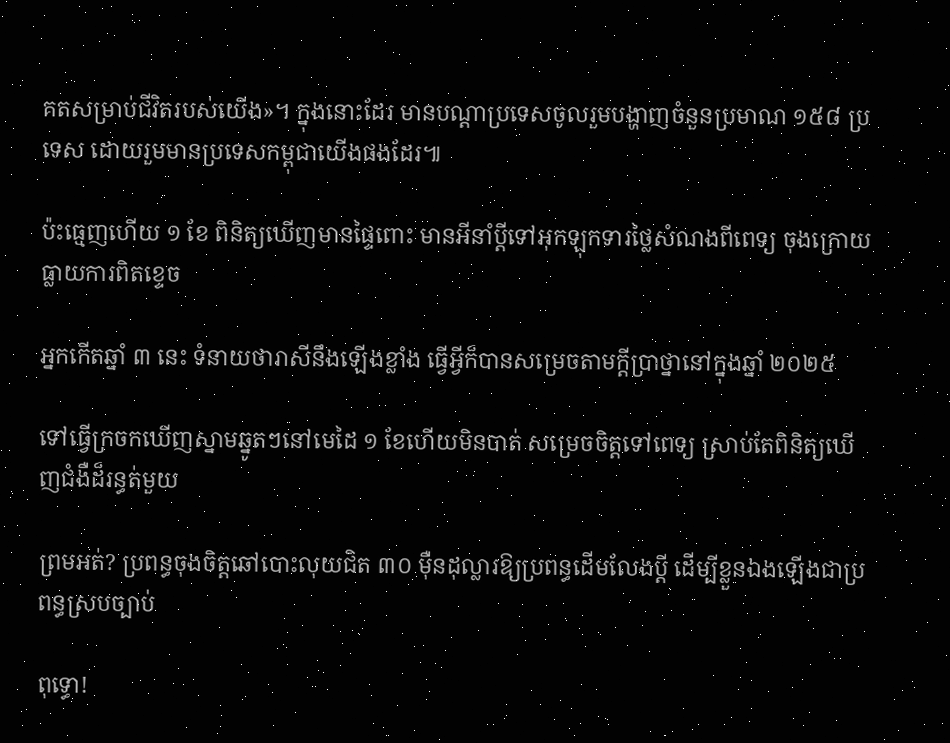គតសម្រាប់ជីវិតរបស់យើង»។ ក្នុងនោះដែរ មានបណ្តាប្រទេសចូលរួមបង្ហាញចំនួនប្រមាណ ១៥៨ ប្រទេស ដោយរួមមានប្រទេសកម្ពុជាយើងផងដែរ៕

ប៉ះធ្មេញហើយ ១ ខែ ពិនិត្យឃើញមានផ្ទៃពោះ មានអីនាំប្ដីទៅអុកឡុកទារថ្លៃសំណងពីពេទ្យ ចុងក្រោយធ្លាយការពិតខ្ទេច

អ្នកកើតឆ្នាំ ៣ នេះ ទំនាយថារាសីនឹងឡើងខ្លាំង ធ្វើអ្វីក៏បានសម្រេចតាមក្ដីប្រាថ្នានៅក្នុងឆ្នាំ ២០២៥

ទៅធ្វើក្រចកឃើញស្នាមឆ្នូតៗនៅមេដៃ ១ ខែហើយមិនបាត់ សម្រេចចិត្តទៅពេទ្យ ស្រាប់តែពិនិត្យឃើញជំងឺដ៏រន្ធត់មួយ

ព្រមអត់? ប្រពន្ធចុងចិត្តឆៅបោះលុយជិត ៣០ ម៉ឺនដុល្លារឱ្យប្រពន្ធដើមលែងប្តី ដើម្បីខ្លួនឯងឡើងជាប្រពន្ធស្របច្បាប់

ពុទ្ធោ!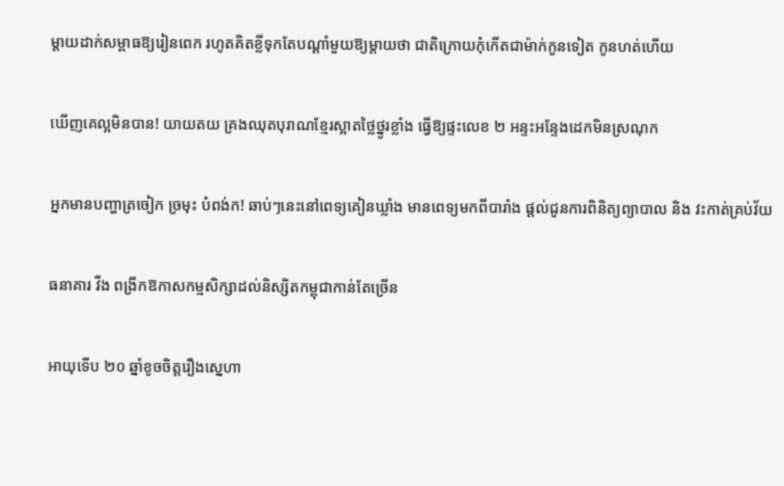ម្ដាយដាក់សម្ពាធឱ្យរៀនពេក រហូតគិតខ្លីទុកតែបណ្ដាំមួយឱ្យម្តាយថា ជាតិក្រោយកុំកើតជាម៉ាក់កូនទៀត កូនហត់ហើយ

ឃើញគេល្អមិនបាន! យាយតយ គ្រងឈុតបុរាណខ្មែរស្អាតថ្លៃថ្នូរខ្លាំង ធ្វើឱ្យផ្ទះលេខ ២ អន្ទះអន្ទែងដេកមិនស្រណុក

អ្នកមានបញ្ហាត្រចៀក ច្រមុះ បំពង់ក! ឆាប់ៗនេះនៅពេទ្យគៀនឃ្លាំង មានពេទ្យមកពីបារាំង ផ្តល់ជូនការពិនិត្យព្យាបាល និង វះកាត់គ្រប់វ័យ

ធនាគារ វីង ពង្រីកឱកាសកម្មសិក្សាដល់និស្សិតកម្ពុជាកាន់តែច្រើន

អាយុទើប ២០ ឆ្នាំខូចចិត្តរឿងស្នេហា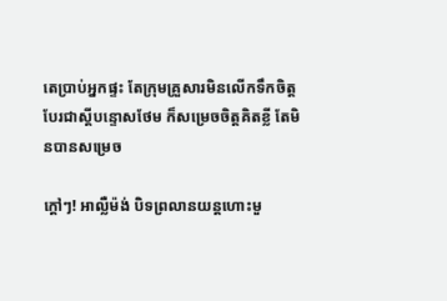តេប្រាប់អ្នកផ្ទះ តែក្រុមគ្រួសារមិនលើកទឹកចិត្ត បែរជាស្ដីបន្ទោសថែម ក៏សម្រេចចិត្តគិតខ្លី តែមិនបានសម្រេច

ក្ដៅៗ! អាល្លឺម៉ង់ បិទព្រលានយន្តហោះមួ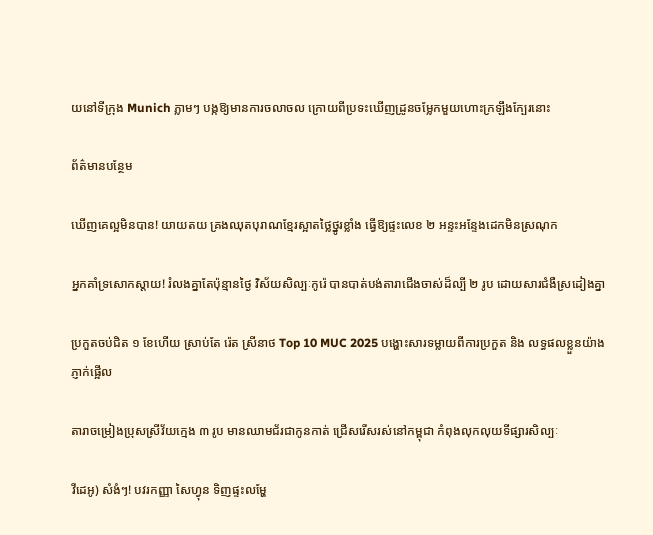យនៅទីក្រុង Munich ភ្លាមៗ បង្កឱ្យមានការចលាចល ក្រោយពីប្រទះឃើញដ្រូនចម្លែកមួយហោះក្រឡឹងក្បែរនោះ

ព័ត៌មានបន្ថែម

ឃើញគេល្អមិនបាន! យាយតយ គ្រងឈុតបុរាណខ្មែរស្អាតថ្លៃថ្នូរខ្លាំង ធ្វើឱ្យផ្ទះលេខ ២ អន្ទះអន្ទែងដេកមិនស្រណុក

អ្នកគាំទ្រសោកស្ដាយ! រំលងគ្នាតែប៉ុន្មានថ្ងៃ វិស័យសិល្បៈកូរ៉េ បានបាត់បង់តារាជើងចាស់ដ៏ល្បី ២ រូប ដោយសារជំងឺស្រដៀងគ្នា

ប្រកួតចប់ជិត ១ ខែហើយ ស្រាប់តែ រ៉េត ស្រីនាថ Top 10 MUC 2025 បង្ហោះសារទម្លាយពីការប្រកួត និង លទ្ធផលខ្លួនយ៉ាងភ្ញាក់ផ្អើល

តារាចម្រៀងប្រុសស្រីវ័យក្មេង ៣ រូប មានឈាមជ័រជាកូនកាត់ ជ្រើសរើសរស់នៅកម្ពុជា កំពុងលុកលុយទីផ្សារសិល្បៈ

វីដេអូ) សំងំៗ! បវរកញ្ញា សៃហ្វុន ទិញផ្ទះលម្ហែ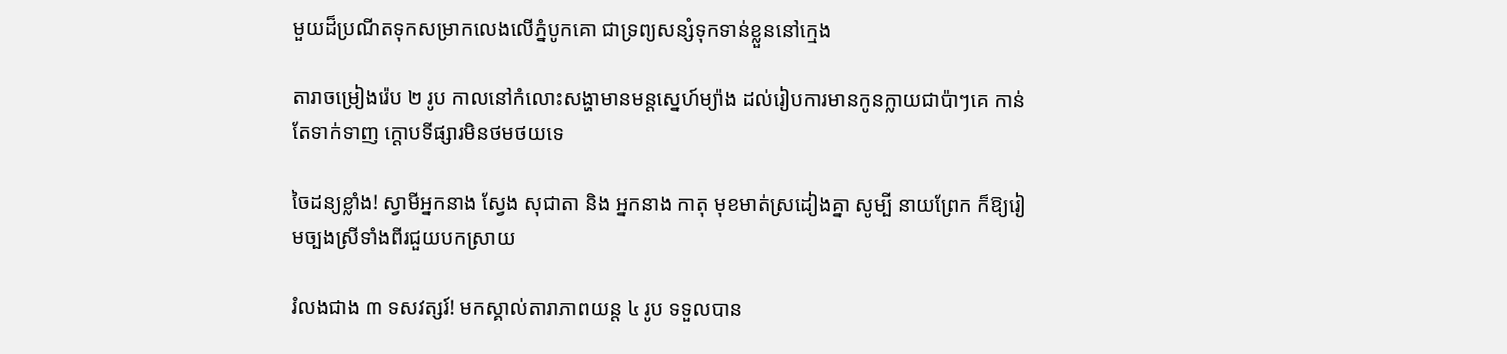មួយដ៏ប្រណីតទុកសម្រាកលេងលើភ្នំបូកគោ ជាទ្រព្យសន្សំទុកទាន់ខ្លួននៅក្មេង

តារាចម្រៀងរ៉េប ២ រូប កាលនៅកំលោះសង្ហាមានមន្តស្នេហ៍ម្យ៉ាង ដល់រៀបការមានកូនក្លាយជាប៉ាៗគេ កាន់តែទាក់ទាញ ក្ដោបទីផ្សារមិនថមថយទេ

ចៃដន្យខ្លាំង! ស្វាមីអ្នកនាង ស្វែង សុជាតា និង អ្នកនាង កាតុ មុខមាត់ស្រដៀងគ្នា សូម្បី នាយព្រែក ក៏ឱ្យរៀមច្បងស្រីទាំងពីរជួយបកស្រាយ

រំលងជាង ៣ ទសវត្សរ៍! មកស្គាល់តារាភាពយន្ត ៤ រូប ទទួលបាន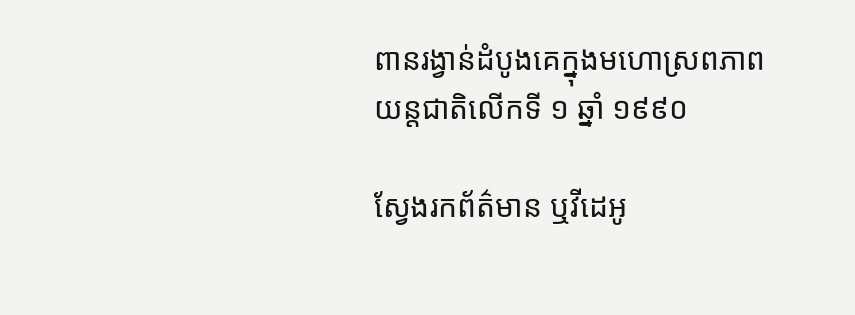ពានរង្វាន់ដំបូងគេក្នុងមហោស្រពភាពយន្តជាតិលើកទី ១ ឆ្នាំ ១៩៩០

ស្វែងរកព័ត៌មាន ឬវីដេអូ